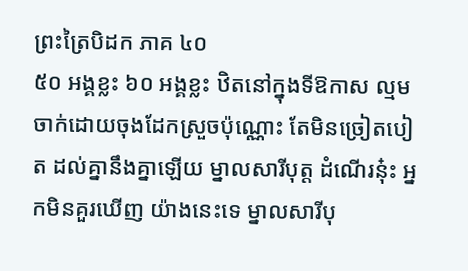ព្រះត្រៃបិដក ភាគ ៤០
៥០ អង្គខ្លះ ៦០ អង្គខ្លះ ឋិតនៅក្នុងទីឱកាស ល្មមចាក់ដោយចុងដែកស្រួចប៉ុណ្ណោះ តែមិនច្រៀតបៀត ដល់គ្នានឹងគ្នាឡើយ ម្នាលសារីបុត្ត ដំណើរនុ៎ះ អ្នកមិនគួរឃើញ យ៉ាងនេះទេ ម្នាលសារីបុ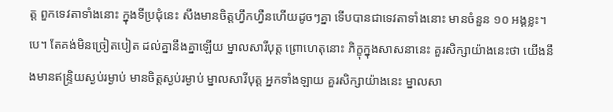ត្ត ពួកទេវតាទាំងនោះ ក្នុងទីប្រជុំនេះ សឹងមានចិត្តហ្វឹកហ្វឺនហើយដូចៗគ្នា ទើបបានជាទេវតាទាំងនោះ មានចំនួន ១០ អង្គខ្លះ។ បេ។ តែគង់មិនច្រៀតបៀត ដល់គ្នានឹងគ្នាឡើយ ម្នាលសារីបុត្ត ព្រោហេតុនោះ ភិក្ខុក្នុងសាសនានេះ គួរសិក្សាយ៉ាងនេះថា យើងនឹងមានឥន្រ្ទិយស្ងប់រម្ងាប់ មានចិត្តស្ងប់រម្ងាប់ ម្នាលសារីបុត្ត អ្នកទាំងឡាយ គួរសិក្សាយ៉ាងនេះ ម្នាលសា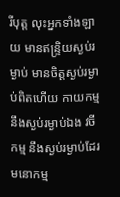រីបុត្ត លុះអ្នកទាំងឡាយ មានឥន្រ្ទិយស្ងប់រម្ងាប់ មានចិត្តស្ងប់រម្ងាប់ពិតហើយ កាយកម្ម នឹងស្ងប់រម្ងាប់ឯង វចីកម្ម នឹងស្ងប់រម្ងាប់ដែរ មនោកម្ម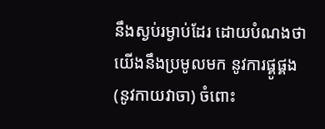នឹងស្ងប់រម្ងាប់ដែរ ដោយបំណងថា យើងនឹងប្រមូលមក នូវការផ្គូផ្គង (នូវកាយវាចា) ចំពោះ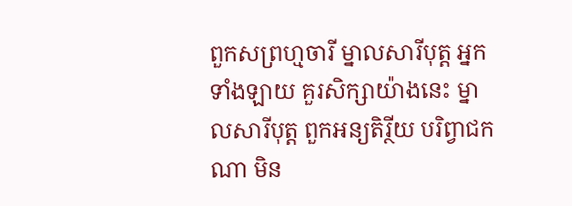ពួកសព្រហ្មចារី ម្នាលសារីបុត្ត អ្នកទាំងឡាយ គួរសិក្សាយ៉ាងនេះ ម្នាលសារីបុត្ត ពួកអន្យតិរ្ថីយ បរិព្វាជកណា មិន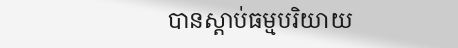បានស្តាប់ធម្មបរិយាយ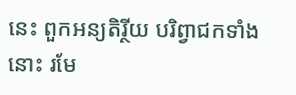នេះ ពួកអន្យតិរ្ថីយ បរិព្វាជកទាំងនោះ រមែ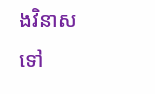ងវិនាសទៅ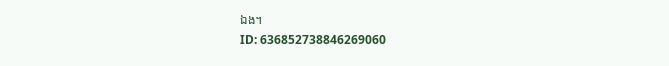ឯង។
ID: 636852738846269060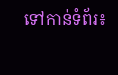ទៅកាន់ទំព័រ៖